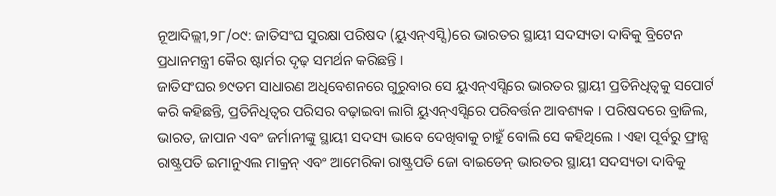ନୂଆଦିଲ୍ଲୀ,୨୮/୦୯: ଜାତିସଂଘ ସୁରକ୍ଷା ପରିଷଦ (ୟୁଏନ୍ଏସ୍ସି)ରେ ଭାରତର ସ୍ଥାୟୀ ସଦସ୍ୟତା ଦାବିକୁ ବ୍ରିଟେନ ପ୍ରଧାନମନ୍ତ୍ରୀ କୈର ଷ୍ଟାର୍ମର ଦୃଢ଼ ସମର୍ଥନ କରିଛନ୍ତି ।
ଜାତିସଂଘର ୭୯ତମ ସାଧାରଣ ଅଧିବେଶନରେ ଗୁରୁବାର ସେ ୟୁଏନ୍ଏସ୍ସିରେ ଭାରତର ସ୍ଥାୟୀ ପ୍ରତିନିଧିତ୍ୱକୁ ସପୋର୍ଟ କରି କହିଛନ୍ତି, ପ୍ରତିନିଧିତ୍ୱର ପରିସର ବଢ଼ାଇବା ଲାଗି ୟୁଏନ୍ଏସ୍ସିରେ ପରିବର୍ତ୍ତନ ଆବଶ୍ୟକ । ପରିଷଦରେ ବ୍ରାଜିଲ, ଭାରତ, ଜାପାନ ଏବଂ ଜର୍ମାନୀଙ୍କୁ ସ୍ଥାୟୀ ସଦସ୍ୟ ଭାବେ ଦେଖିବାକୁ ଚାହୁଁ ବୋଲି ସେ କହିଥିଲେ । ଏହା ପୂର୍ବରୁ ଫ୍ରାନ୍ସ ରାଷ୍ଟ୍ରପତି ଇମାନୁଏଲ ମାକ୍ରନ୍ ଏବଂ ଆମେରିକା ରାଷ୍ଟ୍ରପତି ଜୋ ବାଇଡେନ୍ ଭାରତର ସ୍ଥାୟୀ ସଦସ୍ୟତା ଦାବିକୁ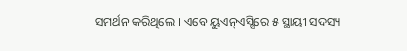ସମର୍ଥନ କରିଥିଲେ । ଏବେ ୟୁଏନ୍ଏସ୍ସିରେ ୫ ସ୍ଥାୟୀ ସଦସ୍ୟ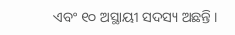ଏବଂ ୧୦ ଅସ୍ଥାୟୀ ସଦସ୍ୟ ଅଛନ୍ତି ।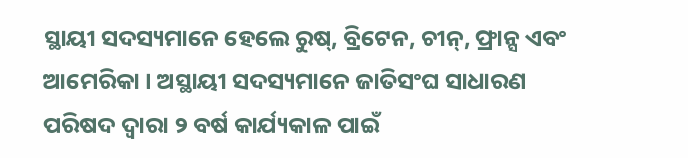ସ୍ଥାୟୀ ସଦସ୍ୟମାନେ ହେଲେ ରୁଷ୍, ବ୍ରିଟେନ, ଚୀନ୍, ଫ୍ରାନ୍ସ ଏବଂ ଆମେରିକା । ଅସ୍ଥାୟୀ ସଦସ୍ୟମାନେ ଜାତିସଂଘ ସାଧାରଣ ପରିଷଦ ଦ୍ୱାରା ୨ ବର୍ଷ କାର୍ଯ୍ୟକାଳ ପାଇଁ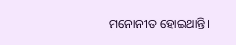ମନୋନୀତ ହୋଇଥାନ୍ତି।